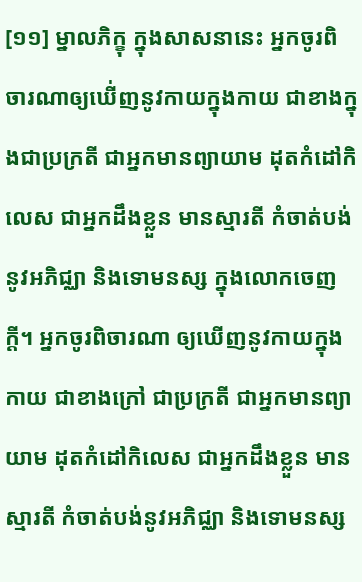[១១] ម្នាលភិក្ខុ ក្នុងសាសនានេះ អ្នកចូរពិចារណាឲ្យឃើ់ញនូវកាយក្នុងកាយ ជាខាងក្នុងជាប្រក្រតី ជាអ្នកមានព្យាយាម ដុតកំដៅកិលេស ជាអ្នកដឹងខ្លួន មានស្មារតី កំចាត់បង់ នូវអភិជ្ឈា និងទោមនស្ស ក្នុងលោកចេញក្តី។ អ្នកចូរពិចារណា ឲ្យឃើញនូវកាយក្នុងកាយ ជាខាងក្រៅ ជាប្រក្រតី ជាអ្នកមានព្យាយាម ដុតកំដៅកិលេស ជាអ្នកដឹងខ្លួន មានស្មារតី កំចាត់បង់នូវអភិជ្ឈា និងទោមនស្ស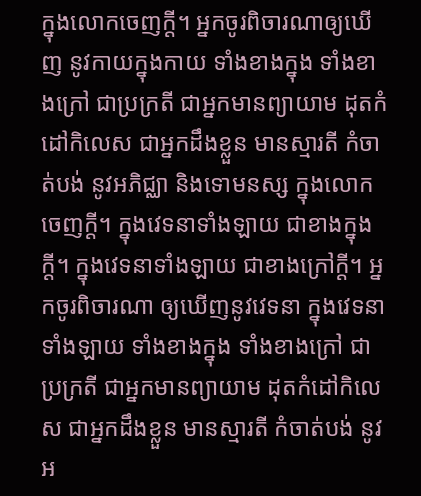ក្នុងលោកចេញក្តី។ អ្នកចូរពិចារណាឲ្យឃើញ នូវកាយក្នុងកាយ ទាំងខាងក្នុង ទាំងខាងក្រៅ ជាប្រក្រតី ជាអ្នកមានព្យាយាម ដុតកំដៅកិលេស ជាអ្នកដឹងខ្លួន មានស្មារតី កំចាត់បង់ នូវអភិជ្ឈា និងទោមនស្ស ក្នុងលោកចេញក្តី។ ក្នុងវេទនាទាំងឡាយ ជាខាងក្នុងក្តី។ ក្នុងវេទនាទាំងឡាយ ជាខាងក្រៅក្តី។ អ្នកចូរពិចារណា ឲ្យឃើញនូវវេទនា ក្នុងវេទនាទាំងឡាយ ទាំងខាងក្នុង ទាំងខាងក្រៅ ជាប្រក្រតី ជាអ្នកមានព្យាយាម ដុតកំដៅកិលេស ជាអ្នកដឹងខ្លួន មានស្មារតី កំចាត់បង់ នូវអ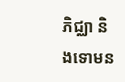ភិជ្ឈា និងទោមន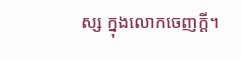ស្ស ក្នុងលោកចេញក្តី។